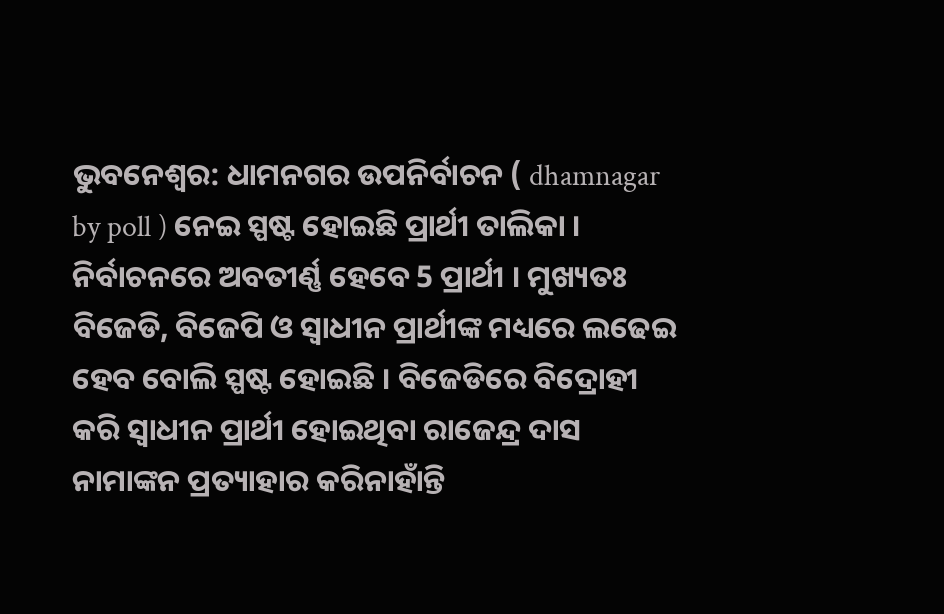ଭୁବନେଶ୍ବର: ଧାମନଗର ଉପନିର୍ବାଚନ ( dhamnagar by poll ) ନେଇ ସ୍ପଷ୍ଟ ହୋଇଛି ପ୍ରାର୍ଥୀ ତାଲିକା । ନିର୍ବାଚନରେ ଅବତୀର୍ଣ୍ଣ ହେବେ 5 ପ୍ରାର୍ଥୀ । ମୁଖ୍ୟତଃ ବିଜେଡି, ବିଜେପି ଓ ସ୍ୱାଧୀନ ପ୍ରାର୍ଥୀଙ୍କ ମଧ୍ୟରେ ଲଢେଇ ହେବ ବୋଲି ସ୍ପଷ୍ଟ ହୋଇଛି । ବିଜେଡିରେ ବିଦ୍ରୋହୀ କରି ସ୍ୱାଧୀନ ପ୍ରାର୍ଥୀ ହୋଇଥିବା ରାଜେନ୍ଦ୍ର ଦାସ ନାମାଙ୍କନ ପ୍ରତ୍ୟାହାର କରିନାହାଁନ୍ତି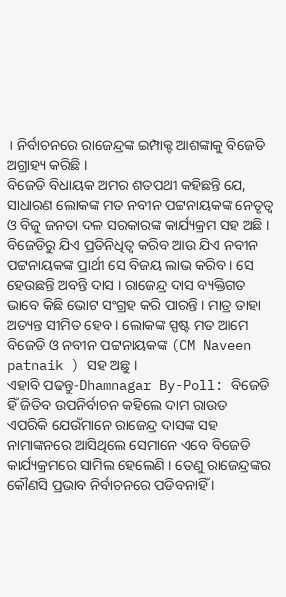। ନିର୍ବାଚନରେ ରାଜେନ୍ଦ୍ରଙ୍କ ଇମ୍ପାକ୍ଟ ଆଶଙ୍କାକୁ ବିଜେଡି ଅଗ୍ରାହ୍ୟ କରିଛି ।
ବିଜେଡି ବିଧାୟକ ଅମର ଶତପଥୀ କହିଛନ୍ତି ଯେ, ସାଧାରଣ ଲୋକଙ୍କ ମତ ନବୀନ ପଟ୍ଟନାୟକଙ୍କ ନେତୃତ୍ବ ଓ ବିଜୁ ଜନତା ଦଳ ସରକାରଙ୍କ କାର୍ଯ୍ୟକ୍ରମ ସହ ଅଛି । ବିଜେଡିରୁ ଯିଏ ପ୍ରତିନିଧିତ୍ବ କରିବ ଆଉ ଯିଏ ନବୀନ ପଟ୍ଟନାୟକଙ୍କ ପ୍ରାର୍ଥୀ ସେ ବିଜୟ ଲାଭ କରିବ । ସେ ହେଉଛନ୍ତି ଅବନ୍ତି ଦାସ । ରାଜେନ୍ଦ୍ର ଦାସ ବ୍ୟକ୍ତିଗତ ଭାବେ କିଛି ଭୋଟ ସଂଗ୍ରହ କରି ପାରନ୍ତି । ମାତ୍ର ତାହା ଅତ୍ୟନ୍ତ ସୀମିତ ହେବ । ଲୋକଙ୍କ ସ୍ପଷ୍ଟ ମତ ଆମେ ବିଜେଡି ଓ ନବୀନ ପଟ୍ଟନାୟକଙ୍କ (CM Naveen patnaik ) ସହ ଅଛୁ ।
ଏହାବି ପଢନ୍ତୁ-Dhamnagar By-Poll: ବିଜେଡି ହିଁ ଜିତିବ ଉପନିର୍ବାଚନ କହିଲେ ଦାମ ରାଉତ
ଏପରିକି ଯେଉଁମାନେ ରାଜେନ୍ଦ୍ର ଦାସଙ୍କ ସହ ନାମାଙ୍କନରେ ଆସିଥିଲେ ସେମାନେ ଏବେ ବିଜେଡି କାର୍ଯ୍ୟକ୍ରମରେ ସାମିଲ ହେଲେଣି । ତେଣୁ ରାଜେନ୍ଦ୍ରଙ୍କର କୌଣସି ପ୍ରଭାବ ନିର୍ବାଚନରେ ପଡିବନାହିଁ ।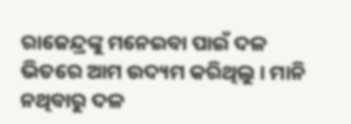ରାଜେନ୍ଦ୍ରଙ୍କୁ ମନେଇବା ପାଇଁ ଦଳ ଭିତରେ ଆମ ଉଦ୍ୟମ କରିଥିଲୁ । ମାନି ନଥିବାରୁ ଦଳ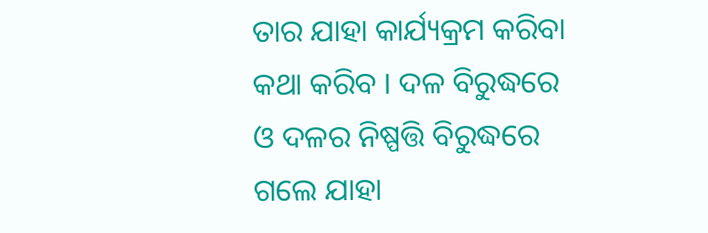ତାର ଯାହା କାର୍ଯ୍ୟକ୍ରମ କରିବା କଥା କରିବ । ଦଳ ବିରୁଦ୍ଧରେ ଓ ଦଳର ନିଷ୍ପତ୍ତି ବିରୁଦ୍ଧରେ ଗଲେ ଯାହା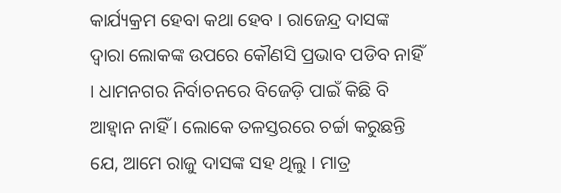କାର୍ଯ୍ୟକ୍ରମ ହେବା କଥା ହେବ । ରାଜେନ୍ଦ୍ର ଦାସଙ୍କ ଦ୍ଵାରା ଲୋକଙ୍କ ଉପରେ କୌଣସି ପ୍ରଭାବ ପଡିବ ନାହିଁ । ଧାମନଗର ନିର୍ବାଚନରେ ବିଜେଡ଼ି ପାଇଁ କିଛି ବି ଆହ୍ୱାନ ନାହିଁ । ଲୋକେ ତଳସ୍ତରରେ ଚର୍ଚ୍ଚା କରୁଛନ୍ତି ଯେ, ଆମେ ରାଜୁ ଦାସଙ୍କ ସହ ଥିଲୁ । ମାତ୍ର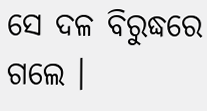ସେ ଦଳ ବିରୁଦ୍ଧରେ ଗଲେ ।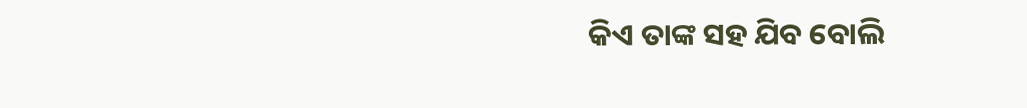କିଏ ତାଙ୍କ ସହ ଯିବ ବୋଲି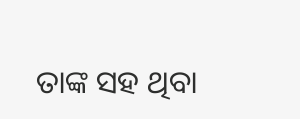ତାଙ୍କ ସହ ଥିବା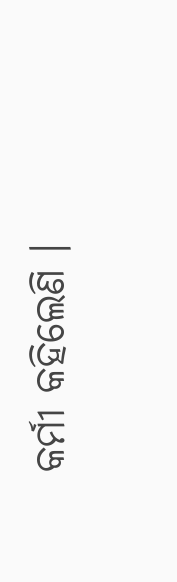କର୍ମୀ କହିଲେଣି ।